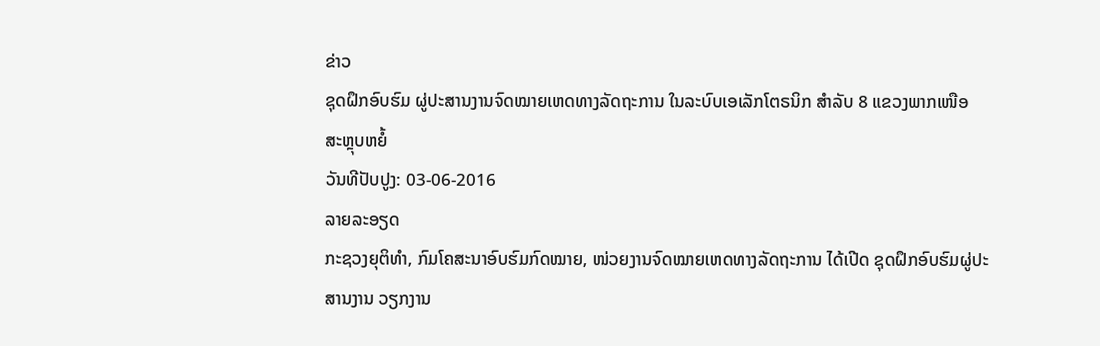ຂ່າວ
ຊຸດຝຶກອົບຮົມ ຜູ່ປະສານງານຈົດໝາຍເຫດທາງລັດຖະການ ໃນລະບົບເອເລັກໂຕຣນິກ ສໍາລັບ 8 ແຂວງພາກເໜືອ
ສະຫຼຸບຫຍໍ້
ວັນທີປັບປູງ: 03-06-2016
ລາຍລະອຽດ
ກະຊວງຍຸຕິທຳ, ກົມໂຄສະນາອົບຮົມກົດໝາຍ, ໜ່ວຍງານຈົດໝາຍເຫດທາງລັດຖະການ ໄດ້ເປີດ ຊຸດຝຶກອົບຮົມຜູ່ປະສານງານ ວຽກງານ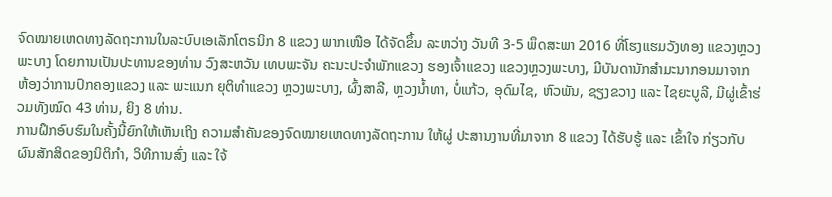ຈົດໝາຍເຫດທາງລັດຖະການໃນລະບົບເອເລັກໂຕຣນິກ 8 ແຂວງ ພາກເໜືອ ໄດ້ຈັດຂຶ້ນ ລະຫວ່າງ ວັນທີ 3-5 ພຶດສະພາ 2016 ທີ່ໂຮງແຮມວັງທອງ ແຂວງຫຼວງພະບາງ ໂດຍການເປັນປະທານຂອງທ່ານ ວົງສະຫວັນ ເທບພະຈັນ ຄະນະປະຈຳພັກແຂວງ ຮອງເຈົ້າແຂວງ ແຂວງຫຼວງພະບາງ, ມີບັນດານັກສຳມະນາກອນມາຈາກ ຫ້ອງວ່າການປົກຄອງແຂວງ ແລະ ພະແນກ ຍຸຕິທຳແຂວງ ຫຼວງພະບາງ, ຜົ້ງສາລີ, ຫຼວງນໍ້າທາ, ບໍ່ແກ້ວ, ອຸດົມໄຊ, ຫົວພັນ, ຊຽງຂວາງ ແລະ ໄຊຍະບູລີ, ມີຜູ່ເຂົ້າຮ່ວມທັງໝົດ 43 ທ່ານ, ຍິງ 8 ທ່ານ.
ການຝຶກອົບຮົມໃນຄັ້ງນີ້ຍົກໃຫ້ເຫັນເຖິງ ຄວາມສຳຄັນຂອງຈົດໝາຍເຫດທາງລັດຖະການ ໃຫ້ຜູ່ ປະສານງານທີ່ມາຈາກ 8 ແຂວງ ໄດ້ຮັບຮູ້ ແລະ ເຂົ້າໃຈ ກ່ຽວກັບຜົນສັກສິດຂອງນິຕິກຳ, ວິທີການສົ່ງ ແລະ ໃຈ້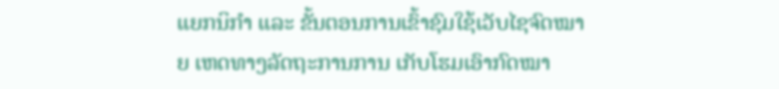ແຍກນິກຳ ແລະ ຂັ້ນຕອນການເຂົ້າຊົມໃຊ້ເວັບໄຊຈົດໝາຍ ເຫດທາງລັດຖະການການ ເກັບໂຮມເອົາກົດໝາ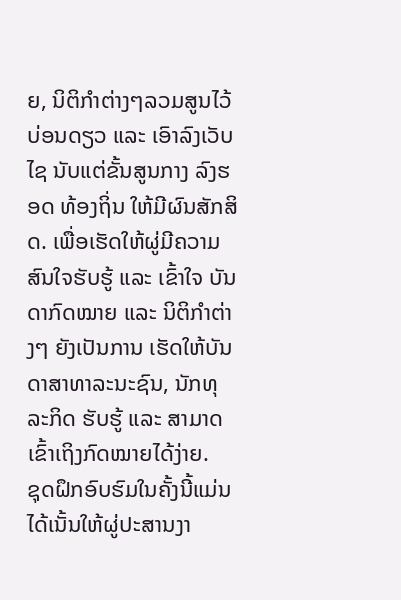ຍ, ນິຕິກຳຕ່າງໆລວມສູນໄວ້ບ່ອນດຽວ ແລະ ເອົາລົງເວັບໄຊ ນັບແຕ່ຂັ້ນສູນກາງ ລົງຮອດ ທ້ອງຖິ່ນ ໃຫ້ມີຜົນສັກສິດ. ເພື່ອເຮັດໃຫ້ຜູ່ມີຄວາມສົນໃຈຮັບຮູ້ ແລະ ເຂົ້າໃຈ ບັນດາກົດໝາຍ ແລະ ນິຕິກຳຕ່າງໆ ຍັງເປັນການ ເຮັດໃຫ້ບັນດາສາທາລະນະຊົນ, ນັກທຸລະກິດ ຮັບຮູ້ ແລະ ສາມາດເຂົ້າເຖິງກົດໝາຍໄດ້ງ່າຍ.
ຊຸດຝຶກອົບຮົມໃນຄັ້ງນີ້ແມ່ນໄດ້ເນັ້ນໃຫ້ຜູ່ປະສານງາ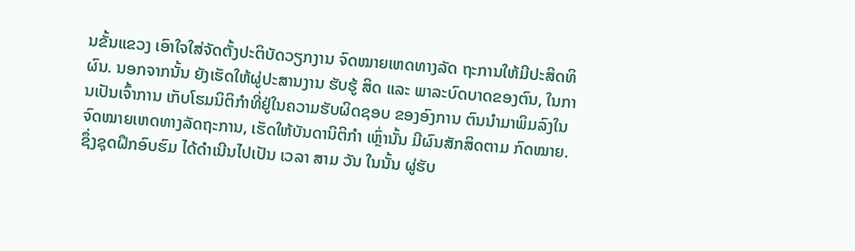ນຂັ້ນແຂວງ ເອົາໃຈໃສ່ຈັດຕັ້ງປະຕິບັດວຽກງານ ຈົດໝາຍເຫດທາງລັດ ຖະການໃຫ້ມີປະສິດທິຜົນ. ນອກຈາກນັ້ນ ຍັງເຮັດໃຫ້ຜູ່ປະສານງານ ຮັບຮູ້ ສິດ ແລະ ພາລະບົດບາດຂອງຕົນ, ໃນການເປັນເຈົ້າການ ເກັບໂຮມນິຕິກຳທີ່ຢູ່ໃນຄວາມຮັບຜິດຊອບ ຂອງອົງການ ຕົນນຳມາພິມລົງໃນຈົດໝາຍເຫດທາງລັດຖະການ, ເຮັດໃຫ້ບັນດານິຕິກຳ ເຫຼົ່ານັ້ນ ມີຜົນສັກສິດຕາມ ກົດໝາຍ. ຊຶ່ງຊຸດຝຶກອົບຮົມ ໄດ້ດຳເນີນໄປເປັນ ເວລາ ສາມ ວັນ ໃນນັ້ນ ຜູ່ຮັບ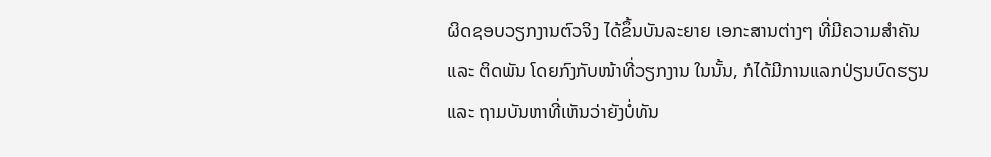ຜິດຊອບວຽກງານຕົວຈິງ ໄດ້ຂຶ້ນບັນລະຍາຍ ເອກະສານຕ່າງໆ ທີ່ມີຄວາມສຳຄັນ ແລະ ຕິດພັນ ໂດຍກົງກັບໜ້າທີ່ວຽກງານ ໃນນັ້ນ, ກໍໄດ້ມີການແລກປ່ຽນບົດຮຽນ ແລະ ຖາມບັນຫາທີ່ເຫັນວ່າຍັງບໍ່ທັນ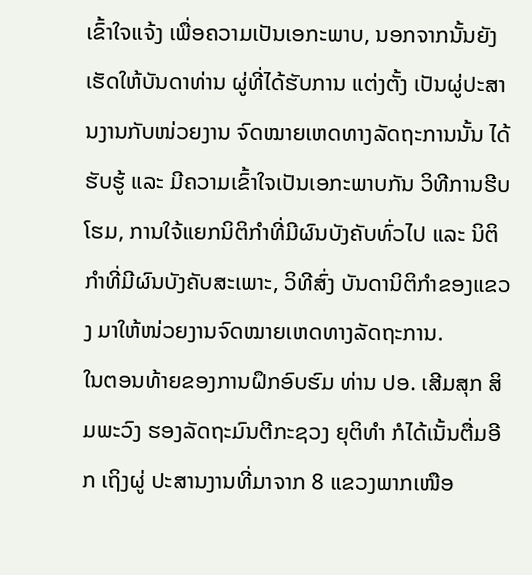ເຂົ້າໃຈແຈ້ງ ເພື່ອຄວາມເປັນເອກະພາບ, ນອກຈາກນັ້ນຍັງເຮັດໃຫ້ບັນດາທ່ານ ຜູ່ທີ່ໄດ້ຮັບການ ແຕ່ງຕັ້ງ ເປັນຜູ່ປະສານງານກັບໜ່ວຍງານ ຈົດໝາຍເຫດທາງລັດຖະການນັ້ນ ໄດ້ຮັບຮູ້ ແລະ ມີຄວາມເຂົ້າໃຈເປັນເອກະພາບກັນ ວິທີການຮີບໂຮມ, ການໃຈ້ແຍກນິຕິກຳທີ່ມີຜົນບັງຄັບທົ່ວໄປ ແລະ ນິຕິກຳທີ່ມີຜົນບັງຄັບສະເພາະ, ວິທີສົ່ງ ບັນດານິຕິກຳຂອງແຂວງ ມາໃຫ້ໜ່ວຍງານຈົດໝາຍເຫດທາງລັດຖະການ.
ໃນຕອນທ້າຍຂອງການຝຶກອົບຮົມ ທ່ານ ປອ. ເສີມສຸກ ສິມພະວົງ ຮອງລັດຖະມົນຕີກະຊວງ ຍຸຕິທຳ ກໍໄດ້ເນັ້ນຕື່ມອີກ ເຖິງຜູ່ ປະສານງານທີ່ມາຈາກ 8 ແຂວງພາກເໜືອ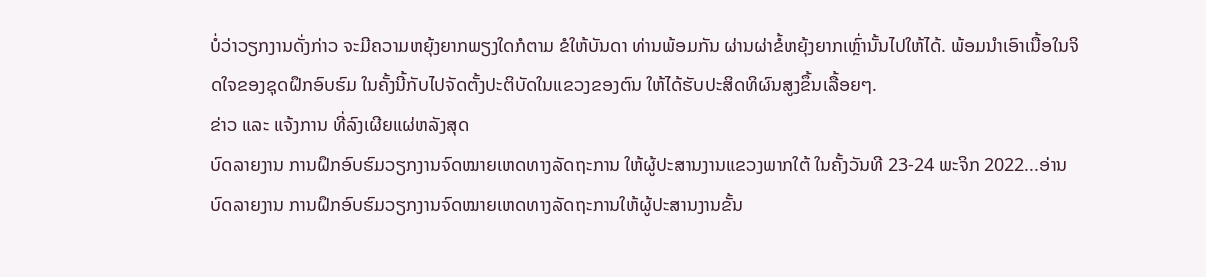ບໍ່ວ່າວຽກງານດັ່ງກ່າວ ຈະມີຄວາມຫຍຸ້ງຍາກພຽງໃດກໍຕາມ ຂໍໃຫ້ບັນດາ ທ່ານພ້ອມກັນ ຜ່ານຜ່າຂໍ້ຫຍຸ້ງຍາກເຫຼົ່ານັ້ນໄປໃຫ້ໄດ້. ພ້ອມນຳເອົາເນື້ອໃນຈິດໃຈຂອງຊຸດຝຶກອົບຮົມ ໃນຄັ້ງນີ້ກັບໄປຈັດຕັ້ງປະຕິບັດໃນແຂວງຂອງຕົນ ໃຫ້ໄດ້ຮັບປະສິດທິຜົນສູງຂຶ້ນເລື້ອຍໆ.
ຂ່າວ ແລະ ແຈ້ງການ ທີ່ລົງເຜີຍແຜ່ຫລັງສຸດ
ບົດລາຍງານ ການຝຶກອົບຮົມວຽກງານຈົດໝາຍເຫດທາງລັດຖະການ ໃຫ້ຜູ້ປະສານງານແຂວງພາກໃຕ້ ໃນຄັ້ງວັນທີ 23-24 ພະຈິກ 2022...ອ່ານ
ບົດລາຍງານ ການຝຶກອົບຮົມວຽກງານຈົດໝາຍເຫດທາງລັດຖະການໃຫ້ຜູ້ປະສານງານຂັ້ນ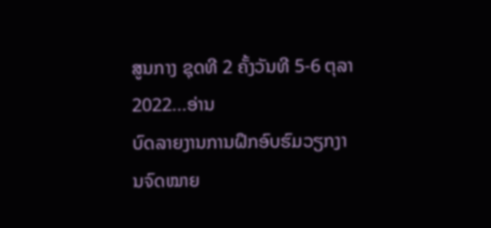ສູນກາງ ຊຸດທີ 2 ຄັ້ງວັນທີ 5-6 ຕຸລາ 2022...ອ່ານ
ບົດລາຍງານການຝຶກອົບຮົມວຽກງານຈົດໝາຍ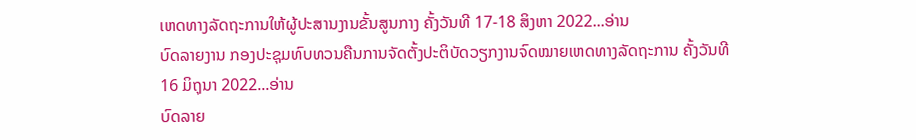ເຫດທາງລັດຖະການໃຫ້ຜູ້ປະສານງານຂັ້ນສູນກາງ ຄັ້ງວັນທີ 17-18 ສິງຫາ 2022...ອ່ານ
ບົດລາຍງານ ກອງປະຊຸມທົບທວນຄືນການຈັດຕັ້ງປະຕິບັດວຽກງານຈົດໝາຍເຫດທາງລັດຖະການ ຄັ້ງວັນທີ 16 ມິຖຸນາ 2022...ອ່ານ
ບົດລາຍ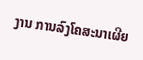ງານ ການລົງໂຄສະນາເຜີຍ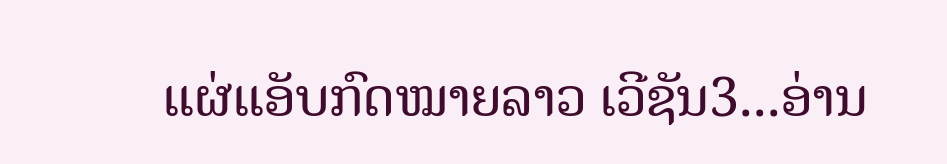ແຜ່ແອັບກົດໝາຍລາວ ເວີຊັນ3...ອ່ານ